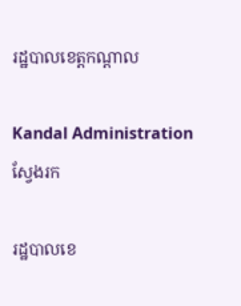រដ្ឋបាលខេត្តកណ្តាល

Kandal Administration
ស្វែងរក

រដ្ឋបាលខេ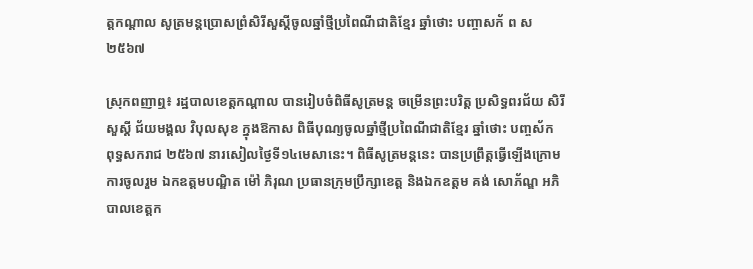ត្តកណ្តាល សូត្រមន្តប្រោសព្រំសិរីសួស្តីចូលឆ្នាំថ្មីប្រពៃណីជាតិខ្មែរ ឆ្នាំថោះ បញ្ចាសក័ ព ស២៥៦៧

ស្រុកពញាឮ៖ រដ្ឋបាលខេត្តកណ្តាល បានរៀបចំពិធីសូត្រមន្ត ចម្រើនព្រះបរិត្ត ប្រសិទ្ធពរជ័យ សិរីសួស្តី ជ័យមង្គល វិបុលសុខ ក្នុងឱកាស ពិធីបុណ្យចូលឆ្នាំថ្មីប្រពៃណីជាតិខ្មែរ ឆ្នាំថោះ បញ្ចស័ក ពុទ្ធសករាជ ២៥៦៧ នារសៀលថ្ងៃទី១៤មេសានេះ។ ពិធីសូត្រមន្តនេះ បានប្រព្រឹត្តធ្វើឡើងក្រោមការចូលរួម ឯកឧត្តមបណ្ឌិត ម៉ៅ ភិរុណ ប្រធានក្រុមប្រឹក្សាខេត្ត និងឯកឧត្តម គង់ សោភ័ណ្ឌ អភិបាលខេត្តក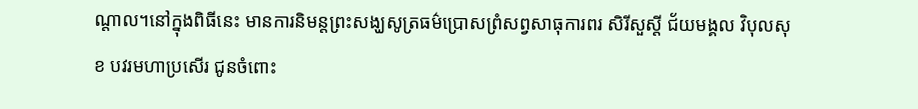ណ្តាល។នៅក្នុងពិធីនេះ មានការនិមន្តព្រះសង្ឃសូត្រធម៌ប្រោសព្រំសព្វសាធុការពរ សិរីសួស្តី ជ័យមង្គល វិបុលសុខ បវរមហាប្រសើរ ជូនចំពោះ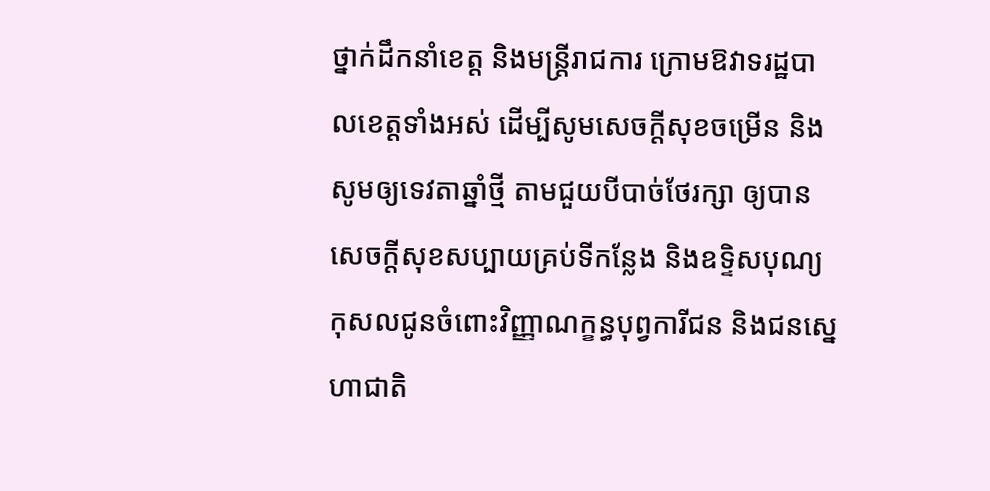ថ្នាក់ដឹកនាំខេត្ត និងមន្ត្រីរាជការ ក្រោមឱវាទរដ្ឋបាលខេត្តទាំងអស់ ដើម្បីសូមសេចក្តីសុខចម្រើន និងសូមឲ្យទេវតាឆ្នាំថ្មី តាមជួយបីបាច់ថែរក្សា ឲ្យបានសេចក្តីសុខសប្បាយគ្រប់ទីកន្លែង និងឧទ្ទិសបុណ្យកុសលជូនចំពោះវិញ្ញាណក្ខន្ធបុព្វការីជន និងជនស្នេហាជាតិ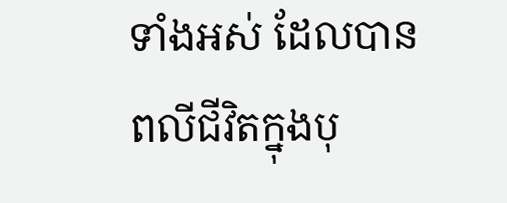ទាំងអស់ ដែលបានពលីជីវិតក្នុងបុ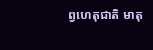ព្វហេតុជាតិ មាតុ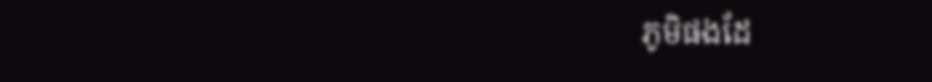ភូមិផងដែ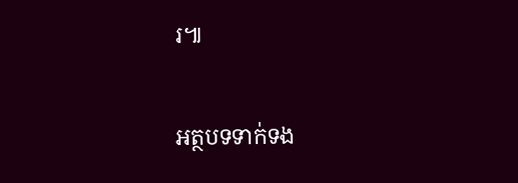រ៕

អត្ថបទទាក់ទង